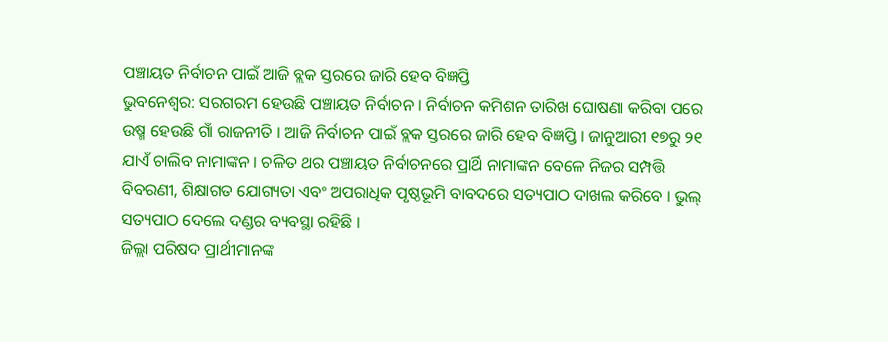ପଞ୍ଚାୟତ ନିର୍ବାଚନ ପାଇଁ ଆଜି ବ୍ଲକ ସ୍ତରରେ ଜାରି ହେବ ବିଜ୍ଞପ୍ତି
ଭୁବନେଶ୍ୱର: ସରଗରମ ହେଉଛି ପଞ୍ଚାୟତ ନିର୍ବାଚନ । ନିର୍ବାଚନ କମିଶନ ତାରିଖ ଘୋଷଣା କରିବା ପରେ ଉଷ୍ମ ହେଉଛି ଗାଁ ରାଜନୀତି । ଆଜି ନିର୍ବାଚନ ପାଇଁ ବ୍ଲକ ସ୍ତରରେ ଜାରି ହେବ ବିଜ୍ଞପ୍ତି । ଜାନୁଆରୀ ୧୭ରୁ ୨୧ ଯାଏଁ ଚାଲିବ ନାମାଙ୍କନ । ଚଳିତ ଥର ପଞ୍ଚାୟତ ନିର୍ବାଚନରେ ପ୍ରାର୍ଥି ନାମାଙ୍କନ ବେଳେ ନିଜର ସମ୍ପତ୍ତି ବିବରଣୀ, ଶିକ୍ଷାଗତ ଯୋଗ୍ୟତା ଏବଂ ଅପରାଧିକ ପୃଷ୍ଠଭୂମି ବାବଦରେ ସତ୍ୟପାଠ ଦାଖଲ କରିବେ । ଭୁଲ୍ ସତ୍ୟପାଠ ଦେଲେ ଦଣ୍ଡର ବ୍ୟବସ୍ଥା ରହିଛି ।
ଜିଲ୍ଲା ପରିଷଦ ପ୍ରାର୍ଥୀମାନଙ୍କ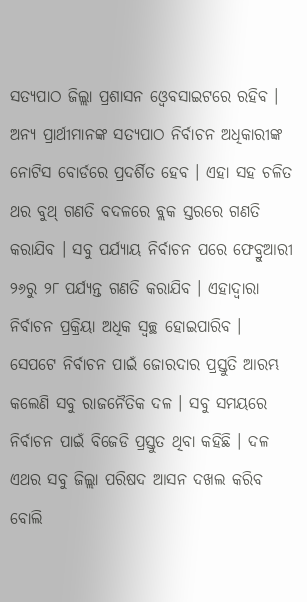ସତ୍ୟପାଠ ଜିଲ୍ଲା ପ୍ରଶାସନ ଓ୍ବେବସାଇଟରେ ରହିବ । ଅନ୍ୟ ପ୍ରାର୍ଥୀମାନଙ୍କ ସତ୍ୟପାଠ ନିର୍ବାଚନ ଅଧିକାରୀଙ୍କ ନୋଟିସ ବୋର୍ଡରେ ପ୍ରଦର୍ଶିତ ହେବ । ଏହା ସହ ଚଳିତ ଥର ବୁଥ୍ ଗଣତି ବଦଳରେ ବ୍ଲକ ସ୍ତରରେ ଗଣତି କରାଯିବ । ସବୁ ପର୍ଯ୍ୟାୟ ନିର୍ବାଚନ ପରେ ଫେବ୍ରୁଆରୀ ୨୬ରୁ ୨୮ ପର୍ଯ୍ୟନ୍ତ ଗଣତି କରାଯିବ । ଏହାଦ୍ୱାରା ନିର୍ବାଚନ ପ୍ରକ୍ରିୟା ଅଧିକ ସ୍ବଚ୍ଛ ହୋଇପାରିବ । ସେପଟେ ନିର୍ବାଚନ ପାଇଁ ଜୋରଦାର ପ୍ରସ୍ତୁତି ଆରମ୍ଭ କଲେଣି ସବୁ ରାଜନୈତିକ ଦଳ । ସବୁ ସମୟରେ ନିର୍ବାଚନ ପାଇଁ ବିଜେଡି ପ୍ରସ୍ତୁତ ଥିବା କହିଛି । ଦଳ ଏଥର ସବୁ ଜିଲ୍ଲା ପରିଷଦ ଆସନ ଦଖଲ କରିବ ବୋଲି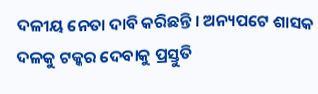ଦଳୀୟ ନେତା ଦାବି କରିଛନ୍ତି । ଅନ୍ୟପଟେ ଶାସକ ଦଳକୁ ଟକ୍କର ଦେବାକୁ ପ୍ରସ୍ତୁତି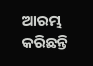ଆରମ୍ଭ କରିଛନ୍ତି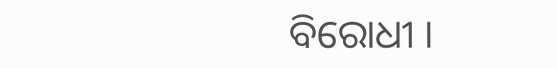ବିରୋଧୀ ।